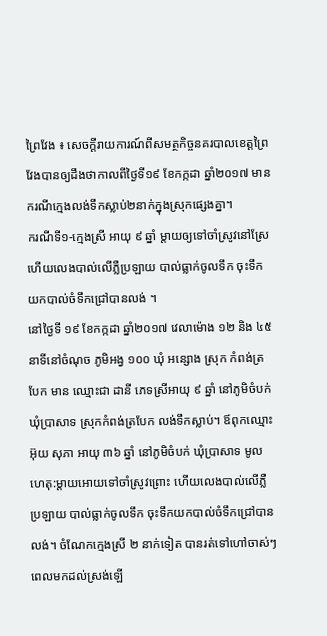ព្រៃវែង ៖ សេចក្តីរាយការណ៍ពីសមត្ថកិច្ចនគរបាលខេត្តព្រៃវែងបានឲ្យដឹងថាកាលពីថ្ងៃទី១៩ ខែកក្កដា ឆ្នាំ២០១៧ មានករណីក្មេងលង់ទឹកស្លាប់២នាក់ក្នុងស្រុកផ្សេងគ្នា។
ករណីទី១-ក្មេងស្រី អាយុ ៩ ឆ្នាំ ម្តាយឲ្យទៅចាំស្រូវនៅស្រែ ហើយលេងបាល់លើភ្លឺប្រឡាយ បាល់ធ្លាក់ចូលទឹក ចុះទឹកយកបាល់ចំទឹកជ្រៅបានលង់ ។
នៅថ្ងៃទី ១៩ ខែកក្កដា ឆ្នាំ២០១៧ វេលាម៉ោង ១២ និង ៤៥ នាទីនៅចំណុច ភូមិអង្វ ១០០ ឃុំ អន្សោង ស្រុក កំពង់ត្របែក មាន ឈ្មោះជា ដានី ភេទស្រីអាយុ ៩ ឆ្នាំ នៅភូមិចំបក់ ឃុំប្រាសាទ ស្រុកកំពង់ត្របែក លង់ទឹកស្លាប់។ ឪពុកឈ្មោះ អ៊ុយ សុភា អាយុ ៣៦ ឆ្នាំ នៅភូមិចំបក់ ឃុំប្រាសាទ មូលហេតុ:ម្តាយអោយទៅចាំស្រូវព្រោះ ហើយលេងបាល់លើភ្លឺប្រឡាយ បាល់ធ្លាក់ចូលទឹក ចុះទឹកយកបាល់ចំទឹកជ្រៅបានលង់។ ចំណែកក្មេងស្រី ២ នាក់ទៀត បានរត់ទៅហៅចាស់ៗ ពេលមកដល់ស្រង់ឡើ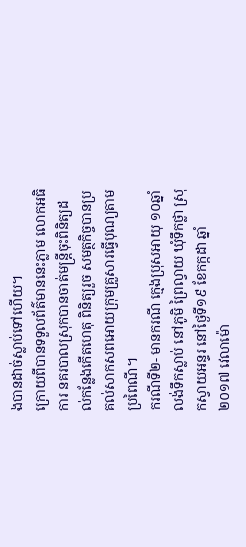ងបានដាច់ស្លាប់ទៅហើយ។
ក្រោយពីបានទទួលព័ត៌មាននេះភ្លាម លោកអធិការ នគរបាលស្រុកបានចាត់មន្ត្រីចុះពិនិត្យដល់កន្លែងកើតហេតុ ពិនិត្យរួច សមត្ថកិច្ចបានប្រគល់សាកសពអោយក្រុមគ្រួសារធ្វើបុណ្យតាមប្រពៃណី។
ករណីទី២- មានករណី ក្មេងប្រុសអាយុ ១០ឆ្នាំ លង់ទឹកស្លាប់ នៅភូមិ ព្រៃល្វាយ ឃុំទឹកថ្លា ស្រុកស្វាយអន្ទរ នៅថ្ងៃទី១៩ ខែកក្កដា ឆ្នាំ ២០១៧ វេលាម៉ោ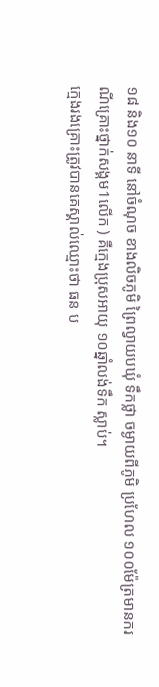១៨ និង១០ នាទី នៅចំណុច ខាងលិចភូមិ ព្រៃល្វាយបឃុំ ទឹកថ្លា ចម្ងាយពីភូមិ ប្រហែល ១០០ម៉ែត្រមានករណីគ្រោះថ្នាក់សង្គម1លើក ) គឺក្មេងប្រុសអាយុ ១០ឆ្នាំលង់ទឹក ស្លាប់។
ក្មេងរងគ្រោះត្រូវបានគេស្គាល់ឈ្មោះថា ធន ប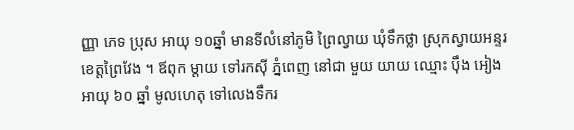ញ្ញា ភេទ ប្រុស អាយុ ១០ឆ្នាំ មានទីលំនៅភូមិ ព្រៃល្វាយ ឃុំទឹកថ្លា ស្រុកស្វាយអន្ទរ ខេត្តព្រៃវែង ។ ឪពុក ម្ដាយ ទៅរកស៊ី ភ្នំពេញ នៅជា មួយ យាយ ឈ្មោះ ប៉ឹង អៀង អាយុ ៦០ ឆ្នាំ មូលហេតុ ទៅលេងទឹករ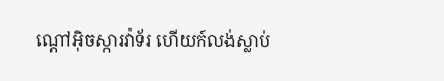ណ្តៅអ៊ិចស្ការវ៉ាទ័រ ហើយក៍លង់ស្លាប់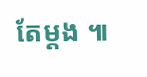តែម្តង ៕